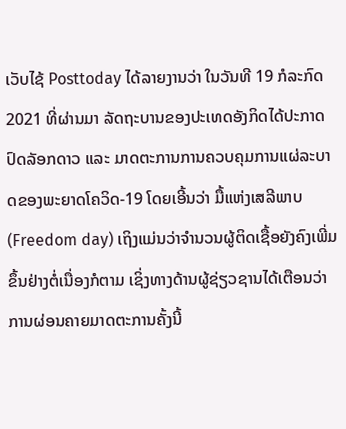ເວັບໄຊ້ Posttoday ໄດ້ລາຍງານວ່າ ໃນວັນທີ 19 ກໍລະກົດ 2021 ທີ່ຜ່ານມາ ລັດຖະບານຂອງປະເທດອັງກິດໄດ້ປະກາດປົດລັອກດາວ ແລະ ມາດຕະການການຄວບຄຸມການແຜ່ລະບາດຂອງພະຍາດໂຄວິດ-19 ໂດຍເອີ້ນວ່າ ມື້ແຫ່ງເສລີພາບ (Freedom day) ເຖິງແມ່ນວ່າຈໍານວນຜູ້ຕິດເຊື້ອຍັງຄົງເພີ່ມຂຶ້ນຢ່າງຕໍ່ເນື່ອງກໍຕາມ ເຊິ່ງທາງດ້ານຜູ້ຊ່ຽວຊານໄດ້ເຕືອນວ່າການຜ່ອນຄາຍມາດຕະການຄັ້ງນີ້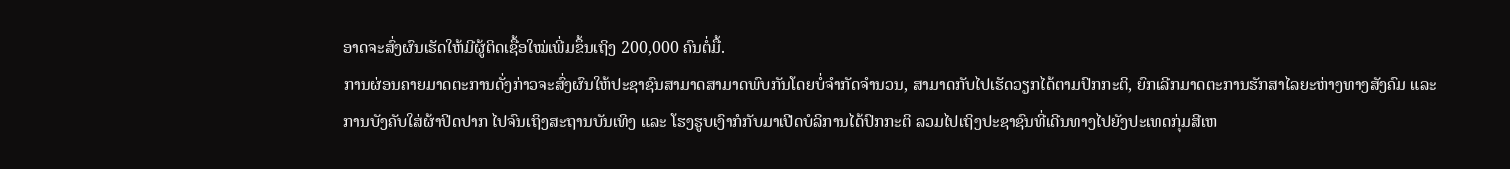ອາດຈະສົ່ງຜົນເຮັດໃຫ້ມີຜູ້ຕິດເຊື້ອໃໝ່ເພີ່ມຂຶ້ນເຖິງ 200,000 ຄົນຕໍ່ມື້.
ການຜ່ອນຄາຍມາດຕະການດັ່ງກ່າວຈະສົ່ງຜົນໃຫ້ປະຊາຊົນສາມາດສາມາດພົບກັນໂດຍບໍ່ຈໍາກັດຈໍານວນ, ສາມາດກັບໄປເຮັດວຽກໄດ້ຕາມປົກກະຕິ, ຍົກເລີກມາດຕະການຮັກສາໄລຍະຫ່າງທາງສັງຄົມ ແລະ ການບັງຄັບໃສ່ຜ້າປິດປາກ ໄປຈົນເຖິງສະຖານບັນເທິງ ແລະ ໂຮງຮູບເງົາກໍກັບມາເປີດບໍລິການໄດ້ປົກກະຕິ ລວມໄປເຖິງປະຊາຊົນທີ່ເດີນທາງໄປຍັງປະເທດກຸ່ມສີເຫ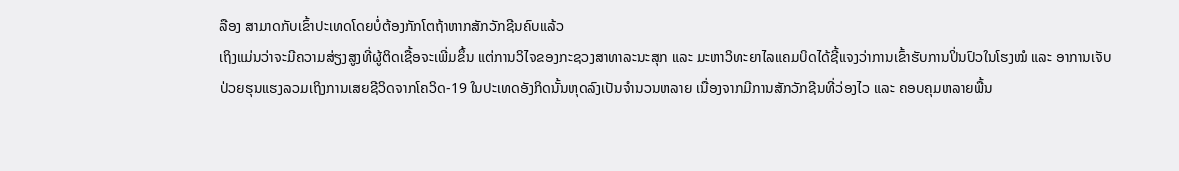ລືອງ ສາມາດກັບເຂົ້າປະເທດໂດຍບໍ່ຕ້ອງກັກໂຕຖ້າຫາກສັກວັກຊີນຄົບແລ້ວ
ເຖິງແມ່ນວ່າຈະມີຄວາມສ່ຽງສູງທີ່ຜູ້ຕິດເຊື້ອຈະເພີ່ມຂຶ້ນ ແຕ່ການວິໄຈຂອງກະຊວງສາທາລະນະສຸກ ແລະ ມະຫາວິທະຍາໄລແຄມບິດໄດ້ຊີ້ແຈງວ່າການເຂົ້າຮັບການປິ່ນປົວໃນໂຮງໝໍ ແລະ ອາການເຈັບປ່ວຍຮຸນແຮງລວມເຖິງການເສຍຊີວິດຈາກໂຄວິດ-19 ໃນປະເທດອັງກິດນັ້ນຫຸດລົງເປັນຈໍານວນຫລາຍ ເນື່ອງຈາກມີການສັກວັກຊີນທີ່ວ່ອງໄວ ແລະ ຄອບຄຸມຫລາຍພື້ນ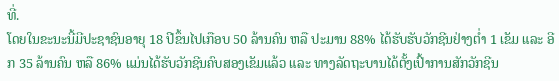ທີ່.
ໂດຍໃນຂະນະນີ້ມີປະຊາຊົນອາຍຸ 18 ປີຂຶ້ນໄປເກືອບ 50 ລ້ານຄົນ ຫລື ປະມານ 88% ໄດ້ຮັບຮັບວັກຊີນຢ່າງຕໍ່າ 1 ເຂັມ ແລະ ອີກ 35 ລ້ານຄົນ ຫລື 86% ແມ່ນໄດ້ຮັບວັກຊີນຄົບສອງເຂັມແລ້ວ ແລະ ທາງລັດຖະບານໄດ້ຕັ້ງເປົ້າການສັກວັກຊີນ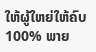ໃຫ້ຜູ້ໃຫຍ່ໃຫ້ຄົບ 100% ພາຍ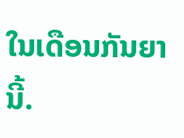ໃນເດືອນກັນຍານີ້.